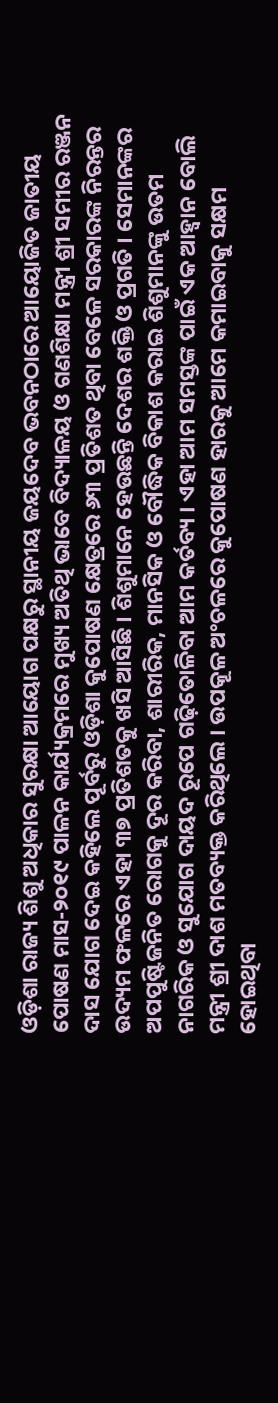ଓଡ଼ିଶା ରାଜ୍ୟ ଶିଶୁ ଅଧିକାର ସୁରକ୍ଷା ଆୟୋଗ ପକ୍ଷରୁ ସ୍ଥାନୀୟ ଜୟଦେବ ଭବନଠାରେ ଆୟୋଜିତ ଜାତୀୟ ପୋଷଣ ମାସ-୨୦୧୯ ପାଳନ କାର୍ଯ୍ୟକ୍ରମରେ ମୁଖ୍ୟ ଅତିଥି ଭାବେ ବିଦ୍ୟାଳୟ ଓ ଗଣଶିକ୍ଷା ମନ୍ତ୍ରୀ ଶ୍ରୀ ସମୀର ରଞ୍ଜନ ଦାସ ଯୋଗ ଦେଇ କହିଲେ ପୂର୍ବରୁ ଓଡ଼ିଶା କୁପୋଷଣ କ୍ଷେତ୍ରରେ ୬୩ ପ୍ରତିଶତ ଥିବା ବେଳେ ସରକାରଙ୍କ ନିରନ୍ତର ଉଦ୍ୟମ ଫଳରେ ଏହା ୩୭ ପ୍ରତିଶତକୁ ଖସି ଆସିଛି । ଶିଶୁମାନେ ହେଉଛନ୍ତି ଦେଶର ଶକ୍ତି ଓ ପ୍ରଗତି । ସେମାନଙ୍କର ଅପପୁଷ୍ଟିଜନିତ ରୋଗକୁ ଦୂର କରିବା, ଶାରୀରିକ, ମାନସିକ ଓ ବୌଦ୍ଧିକ ବିକାଶ କରାଇ ଶିଶୁମାନଙ୍କୁ ଉତମ ନାଗରିକ ଓ ସୁଯୋଗ ଦାୟଦ ରୂପେ ଗଢ଼ିତୋଳିବା ଆମ କର୍ତବ୍ୟ । ଏହା ଆମ ସମସ୍ତଙ୍କ ପାଇଁ ଏକ ଆହ୍ୱାନ ବୋଲି ମନ୍ତ୍ରୀ ଶ୍ରୀ ଦାଶ ମତବ୍ୟକ୍ତ କରିଥିଲେ । ଉପକୂଳ ଅଂଚଳରେ କୁପୋଷଣ ହାରକୁ ଆମେ କମାଇବାକୁ ସକ୍ଷମ ହୋଇଥିବା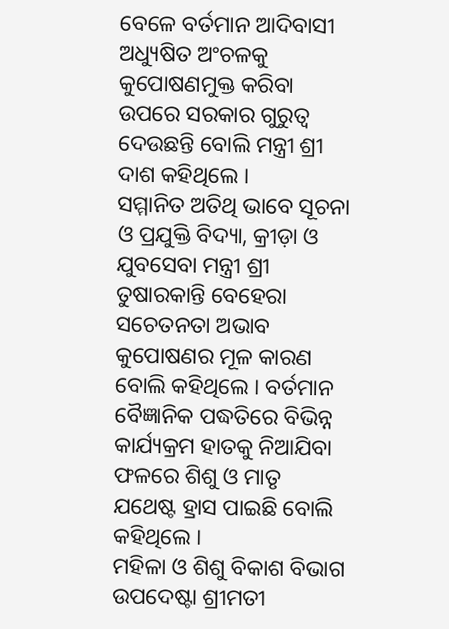ବେଳେ ବର୍ତମାନ ଆଦିବାସୀ ଅଧ୍ୟୁଷିତ ଅଂଚଳକୁ କୁପୋଷଣମୁକ୍ତ କରିବା ଉପରେ ସରକାର ଗୁରୁତ୍ୱ ଦେଉଛନ୍ତି ବୋଲି ମନ୍ତ୍ରୀ ଶ୍ରୀ ଦାଶ କହିଥିଲେ ।
ସମ୍ମାନିତ ଅତିଥି ଭାବେ ସୂଚନା ଓ ପ୍ରଯୁକ୍ତି ବିଦ୍ୟା, କ୍ରୀଡ଼ା ଓ ଯୁବସେବା ମନ୍ତ୍ରୀ ଶ୍ରୀ ତୁଷାରକାନ୍ତି ବେହେରା ସଚେତନତା ଅଭାବ କୁପୋଷଣର ମୂଳ କାରଣ ବୋଲି କହିଥିଲେ । ବର୍ତମାନ ବୈଜ୍ଞାନିକ ପଦ୍ଧତିରେ ବିଭିନ୍ନ କାର୍ଯ୍ୟକ୍ରମ ହାତକୁ ନିଆଯିବା ଫଳରେ ଶିଶୁ ଓ ମାତୃ ଯଥେଷ୍ଟ ହ୍ରାସ ପାଇଛି ବୋଲି କହିଥିଲେ ।
ମହିଳା ଓ ଶିଶୁ ବିକାଶ ବିଭାଗ ଉପଦେଷ୍ଟା ଶ୍ରୀମତୀ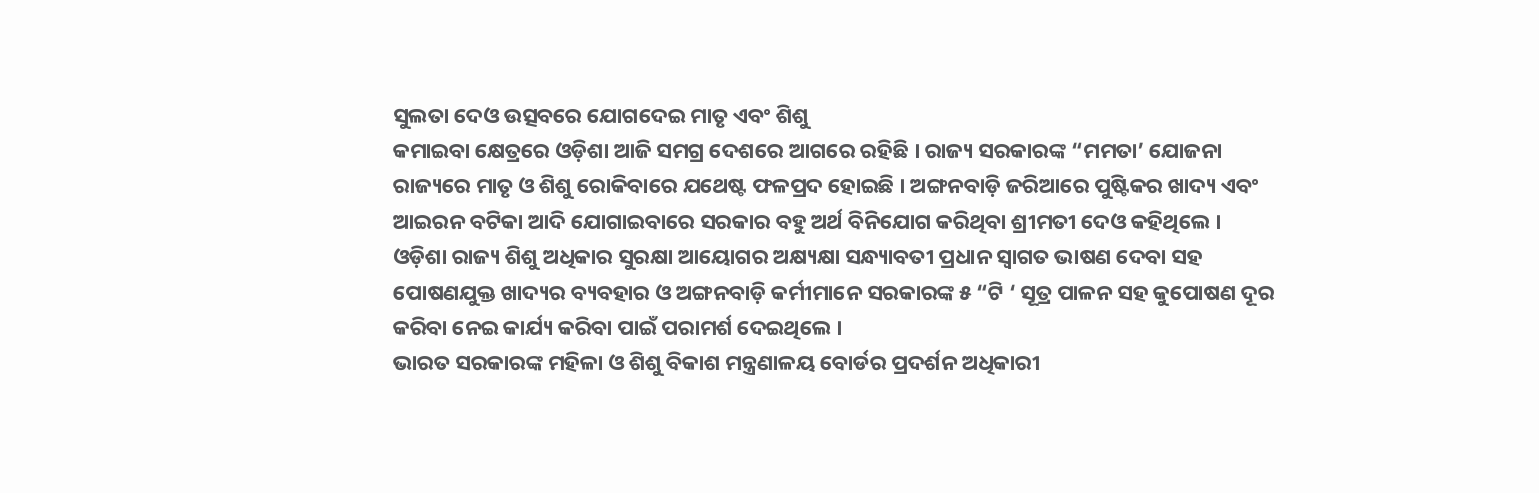ସୁଲତା ଦେଓ ଉତ୍ସବରେ ଯୋଗଦେଇ ମାତୃ ଏବଂ ଶିଶୁ
କମାଇବା କ୍ଷେତ୍ରରେ ଓଡ଼ିଶା ଆଜି ସମଗ୍ର ଦେଶରେ ଆଗରେ ରହିଛି । ରାଜ୍ୟ ସରକାରଙ୍କ “ମମତା’ ଯୋଜନା ରାଜ୍ୟରେ ମାତୃ ଓ ଶିଶୁ ରୋକିବାରେ ଯଥେଷ୍ଟ ଫଳପ୍ରଦ ହୋଇଛି । ଅଙ୍ଗନବାଡ଼ି ଜରିଆରେ ପୁଷ୍ଟିକର ଖାଦ୍ୟ ଏବଂ ଆଇରନ ବଟିକା ଆଦି ଯୋଗାଇବାରେ ସରକାର ବହୁ ଅର୍ଥ ବିନିଯୋଗ କରିଥିବା ଶ୍ରୀମତୀ ଦେଓ କହିଥିଲେ ।
ଓଡ଼ିଶା ରାଜ୍ୟ ଶିଶୁ ଅଧିକାର ସୁରକ୍ଷା ଆୟୋଗର ଅକ୍ଷ୍ୟକ୍ଷା ସନ୍ଧ୍ୟାବତୀ ପ୍ରଧାନ ସ୍ୱାଗତ ଭାଷଣ ଦେବା ସହ
ପୋଷଣଯୁକ୍ତ ଖାଦ୍ୟର ବ୍ୟବହାର ଓ ଅଙ୍ଗନବାଡ଼ି କର୍ମୀମାନେ ସରକାରଙ୍କ ୫ “ଟି ‘ ସୂତ୍ର ପାଳନ ସହ କୁପୋଷଣ ଦୂର କରିବା ନେଇ କାର୍ଯ୍ୟ କରିବା ପାଇଁ ପରାମର୍ଶ ଦେଇଥିଲେ ।
ଭାରତ ସରକାରଙ୍କ ମହିଳା ଓ ଶିଶୁ ବିକାଶ ମନ୍ତ୍ରଣାଳୟ ବୋର୍ଡର ପ୍ରଦର୍ଶନ ଅଧିକାରୀ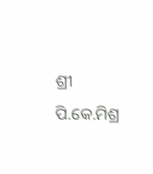ଶ୍ରୀ ପି.କେ.ମିଶ୍ର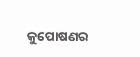କୁପୋଷଣର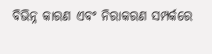ବିଭିନ୍ନ କାରଣ ଏବଂ ନିରାକରଣ ସମ୍ପର୍କରେ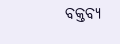ବକ୍ତବ୍ୟ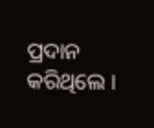ପ୍ରଦାନ କରିଥିଲେ ।